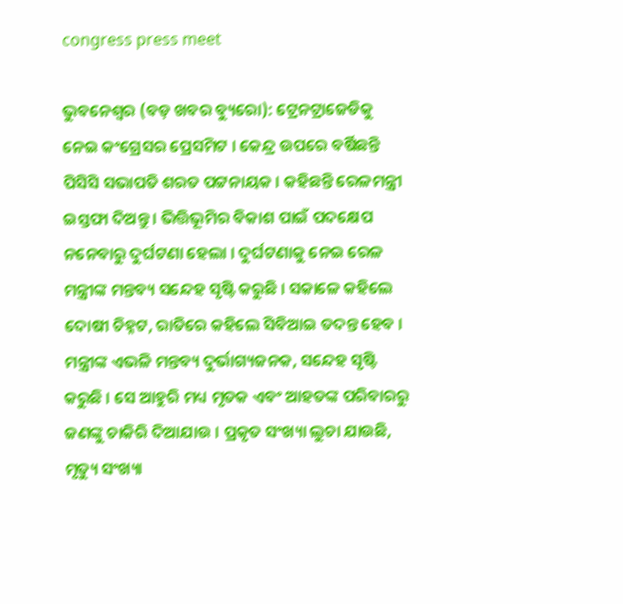congress press meet

ଭୁବନେଶ୍ୱର (ବଡ଼ ଖବର ବ୍ୟୁରୋ): ଟ୍ରେନଟ୍ରାଜେଡିକୁ ନେଇ କଂଗ୍ରେସର ପ୍ରେସମିଟ । କେନ୍ଦ୍ର ଉପରେ ବର୍ଷିଛନ୍ତି ପିସିସି ସଭାପତି ଶରତ ପଟ୍ଟନାୟକ । କହିଛନ୍ତି ରେଳମନ୍ତ୍ରୀ ଇସ୍ତଫା ଦିଅନ୍ତୁ । ଭିତ୍ତିଭୂମିର ବିକାଶ ପାଇଁ ପଦକ୍ଷେପ ନନେବାରୁ ଦୁର୍ଘଟଣା ହେଲା । ଦୁର୍ଘଟଣାକୁ ନେଇ ରେଳ ମନ୍ତ୍ରୀଙ୍କ ମନ୍ତବ୍ୟ ସନ୍ଦେହ ସୃଷ୍ଟି କରୁଛି । ସକାଳେ କହିଲେ ଦୋଷୀ ଚିହ୍ନଟ, ରାତିରେ କହିଲେ ସିବିଆଇ ତଦନ୍ତ ହେବ । ମନ୍ତ୍ରୀଙ୍କ ଏଭଳି ମନ୍ତବ୍ୟ ଦୁର୍ଭାଗ୍ୟଜନକ, ସନ୍ଦେହ ସୃଷ୍ଟି କରୁଛି । ସେ ଆହୁରି ମଧ୍ୟ ମୃତକ ଏବଂ ଆହତଙ୍କ ପରିବାରରୁ ଜଣଙ୍କୁ ଚାକିରି ଦିଆଯାଉ । ପ୍ରକୃତ ସଂଖ୍ୟା ଲୁଚା ଯାଉଛି, ମୃତ୍ୟୁ ସଂଖ୍ୟା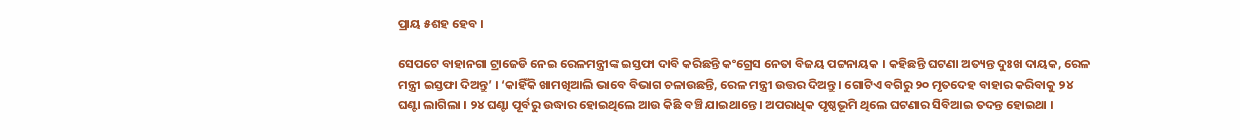ପ୍ରାୟ ୫ଶହ ହେବ ।

ସେପଟେ ବାହାନଗା ଟ୍ରାଜେଡି ନେଇ ରେଳମନ୍ତ୍ରୀଙ୍କ ଇସ୍ତଫା ଦାବି କରିଛନ୍ତି କଂଗ୍ରେସ ନେତା ବିଜୟ ପଟ୍ଟନାୟକ । କହିଛନ୍ତି ଘଟଣା ଅତ୍ୟନ୍ତ ଦୁଃଖ ଦାୟକ, ରେଳ ମନ୍ତ୍ରୀ ଇସ୍ତଫା ଦିଅନ୍ତୁ’ । ‘କାହିଁକି ଖାମଖିଆଲି ଭାବେ ବିଭାଗ ଚଳାଉଛନ୍ତି, ରେଳ ମନ୍ତ୍ରୀ ଉତ୍ତର ଦିଅନ୍ତୁ । ଗୋଟିଏ ବଗିରୁ ୨୦ ମୃତଦେହ ବାହାର କରିବାକୁ ୨୪ ଘଣ୍ଟା ଲାଗିଲା । ୨୪ ଘଣ୍ଟା ପୂର୍ବରୁ ଉଦ୍ଧାର ହୋଇଥିଲେ ଆଉ କିଛି ବଞ୍ଚି ଯାଇଥାନ୍ତେ । ଅପରାଧିକ ପୃଷ୍ଠଭୂମି ଥିଲେ ଘଟଣାର ସିବିଆଇ ତଦନ୍ତ ହୋଇଥା ।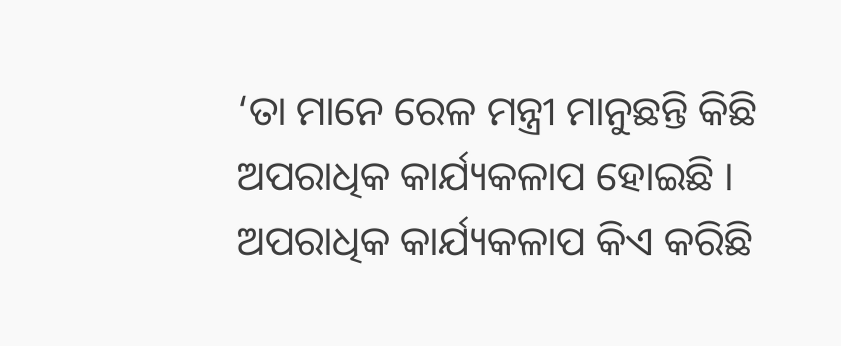‘ତା ମାନେ ରେଳ ମନ୍ତ୍ରୀ ମାନୁଛନ୍ତି କିଛି ଅପରାଧିକ କାର୍ଯ୍ୟକଳାପ ହୋଇଛି । ଅପରାଧିକ କାର୍ଯ୍ୟକଳାପ କିଏ କରିଛି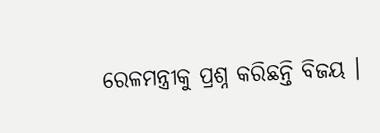ରେଳମନ୍ତ୍ରୀକୁ ପ୍ରଶ୍ନ କରିଛନ୍ତି ବିଜୟ ।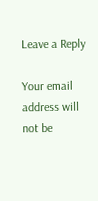Leave a Reply

Your email address will not be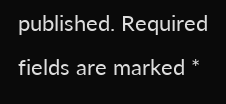published. Required fields are marked *